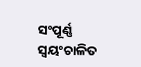ସଂପୂର୍ଣ୍ଣ ସ୍ୱୟଂଚାଳିତ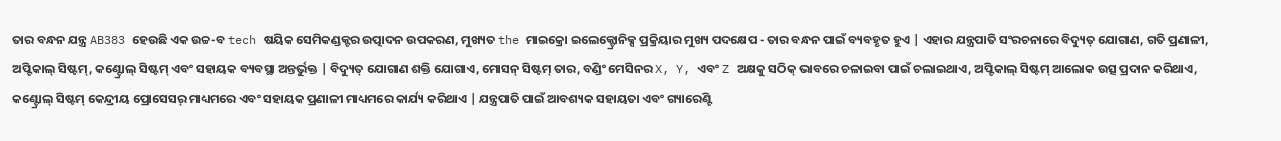ତାର ବନ୍ଧନ ଯନ୍ତ୍ର AB383 ହେଉଛି ଏକ ଉଚ୍ଚ-ବ tech ଷୟିକ ସେମିକଣ୍ଡକ୍ଟର ଉତ୍ପାଦନ ଉପକରଣ, ମୁଖ୍ୟତ the ମାଇକ୍ରୋ ଇଲେକ୍ଟ୍ରୋନିକ୍ସ ପ୍ରକ୍ରିୟାର ମୁଖ୍ୟ ପଦକ୍ଷେପ - ତାର ବନ୍ଧନ ପାଇଁ ବ୍ୟବହୃତ ହୁଏ | ଏହାର ଯନ୍ତ୍ରପାତି ସଂରଚନାରେ ବିଦ୍ୟୁତ୍ ଯୋଗାଣ, ଗତି ପ୍ରଣାଳୀ, ଅପ୍ଟିକାଲ୍ ସିଷ୍ଟମ୍, କଣ୍ଟ୍ରୋଲ୍ ସିଷ୍ଟମ୍ ଏବଂ ସହାୟକ ବ୍ୟବସ୍ଥା ଅନ୍ତର୍ଭୁକ୍ତ | ବିଦ୍ୟୁତ୍ ଯୋଗାଣ ଶକ୍ତି ଯୋଗାଏ, ମୋସନ୍ ସିଷ୍ଟମ୍ ତାର, ବଣ୍ଡିଂ ମେସିନର X, Y, ଏବଂ Z ଅକ୍ଷକୁ ସଠିକ୍ ଭାବରେ ଚଳାଇବା ପାଇଁ ଚଲାଇଥାଏ, ଅପ୍ଟିକାଲ୍ ସିଷ୍ଟମ୍ ଆଲୋକ ଉତ୍ସ ପ୍ରଦାନ କରିଥାଏ, କଣ୍ଟ୍ରୋଲ୍ ସିଷ୍ଟମ୍ କେନ୍ଦ୍ରୀୟ ପ୍ରୋସେସର୍ ମାଧ୍ୟମରେ ଏବଂ ସହାୟକ ପ୍ରଣାଳୀ ମାଧ୍ୟମରେ କାର୍ଯ୍ୟ କରିଥାଏ | ଯନ୍ତ୍ରପାତି ପାଇଁ ଆବଶ୍ୟକ ସହାୟତା ଏବଂ ଗ୍ୟାରେଣ୍ଟି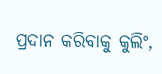ପ୍ରଦାନ କରିବାକୁ କୁଲିଂ,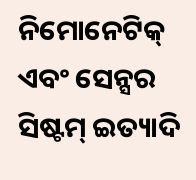ନିମୋନେଟିକ୍ ଏବଂ ସେନ୍ସର ସିଷ୍ଟମ୍ ଇତ୍ୟାଦି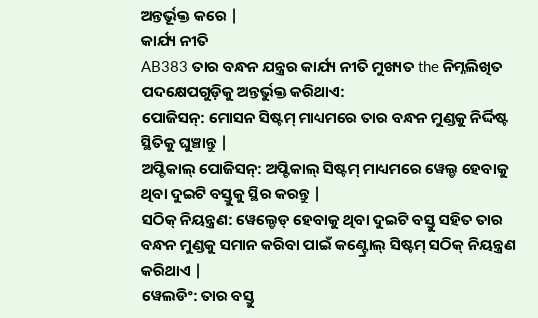ଅନ୍ତର୍ଭୂକ୍ତ କରେ |
କାର୍ଯ୍ୟ ନୀତି
AB383 ତାର ବନ୍ଧନ ଯନ୍ତ୍ରର କାର୍ଯ୍ୟ ନୀତି ମୁଖ୍ୟତ the ନିମ୍ନଲିଖିତ ପଦକ୍ଷେପଗୁଡ଼ିକୁ ଅନ୍ତର୍ଭୁକ୍ତ କରିଥାଏ:
ପୋଜିସନ୍: ମୋସନ ସିଷ୍ଟମ୍ ମାଧ୍ୟମରେ ତାର ବନ୍ଧନ ମୁଣ୍ଡକୁ ନିର୍ଦ୍ଦିଷ୍ଟ ସ୍ଥିତିକୁ ଘୁଞ୍ଚାନ୍ତୁ |
ଅପ୍ଟିକାଲ୍ ପୋଜିସନ୍: ଅପ୍ଟିକାଲ୍ ସିଷ୍ଟମ୍ ମାଧ୍ୟମରେ ୱେଲ୍ଡ ହେବାକୁ ଥିବା ଦୁଇଟି ବସ୍ତୁକୁ ସ୍ଥିର କରନ୍ତୁ |
ସଠିକ୍ ନିୟନ୍ତ୍ରଣ: ୱେଲ୍ଡେଡ୍ ହେବାକୁ ଥିବା ଦୁଇଟି ବସ୍ତୁ ସହିତ ତାର ବନ୍ଧନ ମୁଣ୍ଡକୁ ସମାନ କରିବା ପାଇଁ କଣ୍ଟ୍ରୋଲ୍ ସିଷ୍ଟମ୍ ସଠିକ୍ ନିୟନ୍ତ୍ରଣ କରିଥାଏ |
ୱେଲଡିଂ: ତାର ବସ୍ତୁ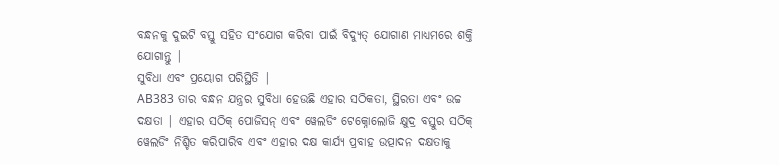ବନ୍ଧନକୁ ଦୁଇଟି ବସ୍ତୁ ସହିତ ସଂଯୋଗ କରିବା ପାଇଁ ବିଦ୍ୟୁତ୍ ଯୋଗାଣ ମାଧ୍ୟମରେ ଶକ୍ତି ଯୋଗାନ୍ତୁ |
ସୁବିଧା ଏବଂ ପ୍ରୟୋଗ ପରିସ୍ଥିତି |
AB383 ତାର ବନ୍ଧନ ଯନ୍ତ୍ରର ସୁବିଧା ହେଉଛି ଏହାର ସଠିକତା, ସ୍ଥିରତା ଏବଂ ଉଚ୍ଚ ଦକ୍ଷତା | ଏହାର ସଠିକ୍ ପୋଜିସନ୍ ଏବଂ ୱେଲଡିଂ ଟେକ୍ନୋଲୋଜି କ୍ଷୁଦ୍ର ବସ୍ତୁର ସଠିକ୍ ୱେଲଡିଂ ନିଶ୍ଚିତ କରିପାରିବ ଏବଂ ଏହାର ଦକ୍ଷ କାର୍ଯ୍ୟ ପ୍ରବାହ ଉତ୍ପାଦନ ଦକ୍ଷତାକୁ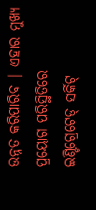ଉନ୍ନତ କରିପାରିବ | ଏହାର ମୁଖ୍ୟ ପ୍ରୟୋଗ ପରିସ୍ଥିତିରେ ଇଣ୍ଟିଗ୍ରେଟେଡ୍ ସର୍କିଟ୍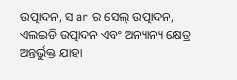ଉତ୍ପାଦନ, ସ ar ର ସେଲ୍ ଉତ୍ପାଦନ, ଏଲଇଡି ଉତ୍ପାଦନ ଏବଂ ଅନ୍ୟାନ୍ୟ କ୍ଷେତ୍ର ଅନ୍ତର୍ଭୁକ୍ତ ଯାହା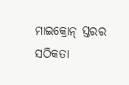ମାଇକ୍ରୋନ୍ ସ୍ତରର ସଠିକତା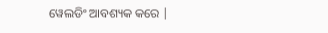ୱେଲଡିଂ ଆବଶ୍ୟକ କରେ |